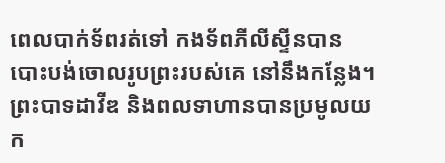ពេលបាក់ទ័ពរត់ទៅ កងទ័ពភីលីស្ទីនបានបោះបង់ចោលរូបព្រះរបស់គេ នៅនឹងកន្លែង។ ព្រះបាទដាវីឌ និងពលទាហានបានប្រមូលយក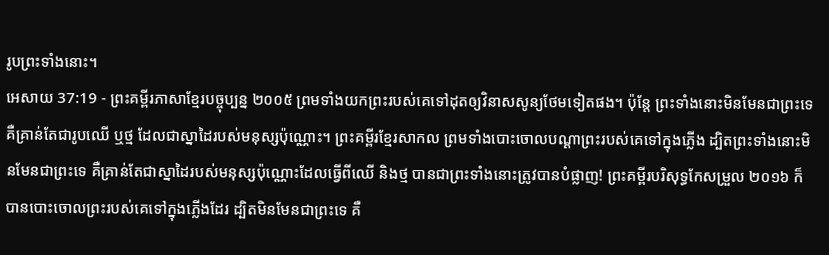រូបព្រះទាំងនោះ។
អេសាយ 37:19 - ព្រះគម្ពីរភាសាខ្មែរបច្ចុប្បន្ន ២០០៥ ព្រមទាំងយកព្រះរបស់គេទៅដុតឲ្យវិនាសសូន្យថែមទៀតផង។ ប៉ុន្តែ ព្រះទាំងនោះមិនមែនជាព្រះទេ គឺគ្រាន់តែជារូបឈើ ឬថ្ម ដែលជាស្នាដៃរបស់មនុស្សប៉ុណ្ណោះ។ ព្រះគម្ពីរខ្មែរសាកល ព្រមទាំងបោះចោលបណ្ដាព្រះរបស់គេទៅក្នុងភ្លើង ដ្បិតព្រះទាំងនោះមិនមែនជាព្រះទេ គឺគ្រាន់តែជាស្នាដៃរបស់មនុស្សប៉ុណ្ណោះដែលធ្វើពីឈើ និងថ្ម បានជាព្រះទាំងនោះត្រូវបានបំផ្លាញ! ព្រះគម្ពីរបរិសុទ្ធកែសម្រួល ២០១៦ ក៏បានបោះចោលព្រះរបស់គេទៅក្នុងភ្លើងដែរ ដ្បិតមិនមែនជាព្រះទេ គឺ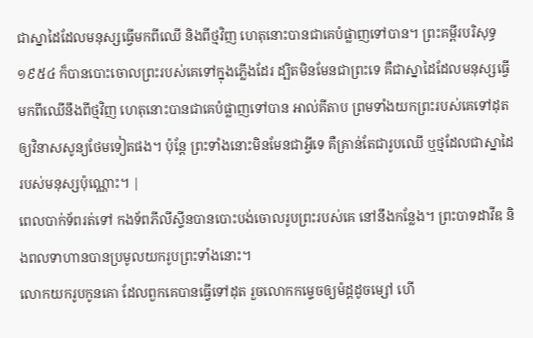ជាស្នាដៃដែលមនុស្សធ្វើមកពីឈើ និងពីថ្មវិញ ហេតុនោះបានជាគេបំផ្លាញទៅបាន។ ព្រះគម្ពីរបរិសុទ្ធ ១៩៥៤ ក៏បានបោះចោលព្រះរបស់គេទៅក្នុងភ្លើងដែរ ដ្បិតមិនមែនជាព្រះទេ គឺជាស្នាដៃដែលមនុស្សធ្វើមកពីឈើនឹងពីថ្មវិញ ហេតុនោះបានជាគេបំផ្លាញទៅបាន អាល់គីតាប ព្រមទាំងយកព្រះរបស់គេទៅដុតឲ្យវិនាសសូន្យថែមទៀតផង។ ប៉ុន្តែ ព្រះទាំងនោះមិនមែនជាអ្វីទេ គឺគ្រាន់តែជារូបឈើ ឬថ្មដែលជាស្នាដៃរបស់មនុស្សប៉ុណ្ណោះ។ |
ពេលបាក់ទ័ពរត់ទៅ កងទ័ពភីលីស្ទីនបានបោះបង់ចោលរូបព្រះរបស់គេ នៅនឹងកន្លែង។ ព្រះបាទដាវីឌ និងពលទាហានបានប្រមូលយករូបព្រះទាំងនោះ។
លោកយករូបកូនគោ ដែលពួកគេបានធ្វើទៅដុត រួចលោកកម្ទេចឲ្យម៉ដ្ដដូចម្សៅ ហើ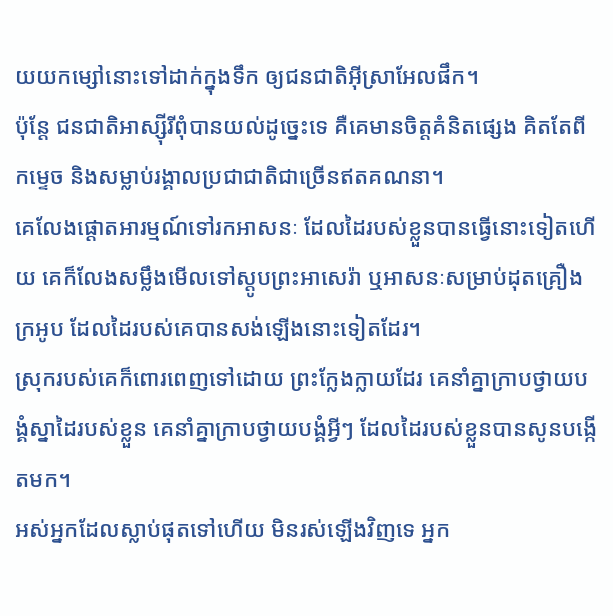យយកម្សៅនោះទៅដាក់ក្នុងទឹក ឲ្យជនជាតិអ៊ីស្រាអែលផឹក។
ប៉ុន្តែ ជនជាតិអាស្ស៊ីរីពុំបានយល់ដូច្នេះទេ គឺគេមានចិត្តគំនិតផ្សេង គិតតែពីកម្ទេច និងសម្លាប់រង្គាលប្រជាជាតិជាច្រើនឥតគណនា។
គេលែងផ្ដោតអារម្មណ៍ទៅរកអាសនៈ ដែលដៃរបស់ខ្លួនបានធ្វើនោះទៀតហើយ គេក៏លែងសម្លឹងមើលទៅស្តូបព្រះអាសេរ៉ា ឬអាសនៈសម្រាប់ដុតគ្រឿងក្រអូប ដែលដៃរបស់គេបានសង់ឡើងនោះទៀតដែរ។
ស្រុករបស់គេក៏ពោរពេញទៅដោយ ព្រះក្លែងក្លាយដែរ គេនាំគ្នាក្រាបថ្វាយបង្គំស្នាដៃរបស់ខ្លួន គេនាំគ្នាក្រាបថ្វាយបង្គំអ្វីៗ ដែលដៃរបស់ខ្លួនបានសូនបង្កើតមក។
អស់អ្នកដែលស្លាប់ផុតទៅហើយ មិនរស់ឡើងវិញទេ អ្នក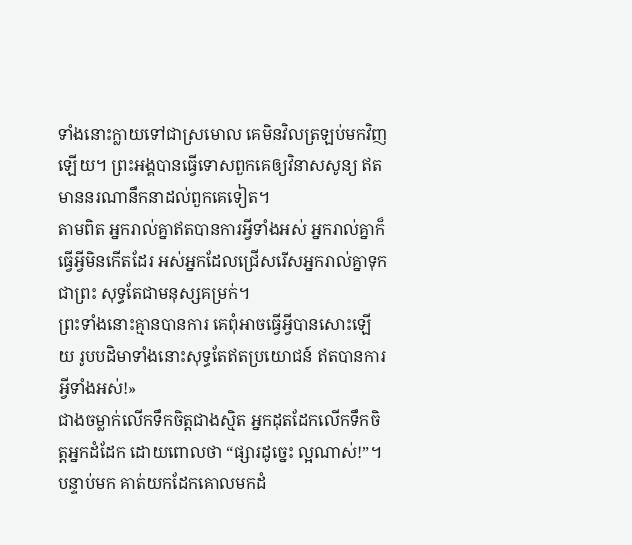ទាំងនោះក្លាយទៅជាស្រមោល គេមិនវិលត្រឡប់មកវិញឡើយ។ ព្រះអង្គបានធ្វើទោសពួកគេឲ្យវិនាសសូន្យ ឥតមាននរណានឹកនាដល់ពួកគេទៀត។
តាមពិត អ្នករាល់គ្នាឥតបានការអ្វីទាំងអស់ អ្នករាល់គ្នាក៏ធ្វើអ្វីមិនកើតដែរ អស់អ្នកដែលជ្រើសរើសអ្នករាល់គ្នាទុកជាព្រះ សុទ្ធតែជាមនុស្សគម្រក់។
ព្រះទាំងនោះគ្មានបានការ គេពុំអាចធ្វើអ្វីបានសោះឡើយ រូបបដិមាទាំងនោះសុទ្ធតែឥតប្រយោជន៍ ឥតបានការអ្វីទាំងអស់!»
ជាងចម្លាក់លើកទឹកចិត្តជាងស្មិត អ្នកដុតដែកលើកទឹកចិត្តអ្នកដំដែក ដោយពោលថា “ផ្សារដូច្នេះ ល្អណាស់!”។ បន្ទាប់មក គាត់យកដែកគោលមកដំ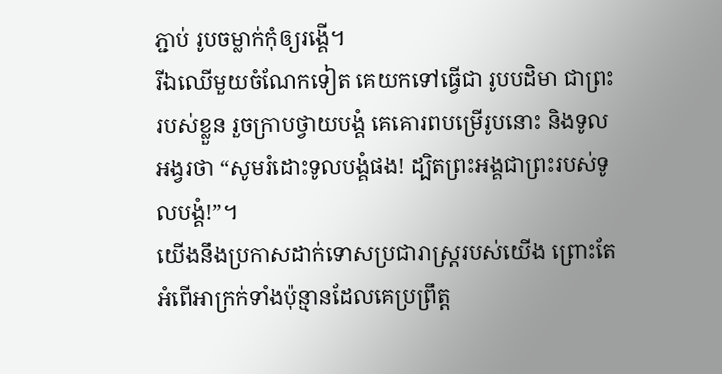ភ្ជាប់ រូបចម្លាក់កុំឲ្យរង្គើ។
រីឯឈើមួយចំណែកទៀត គេយកទៅធ្វើជា រូបបដិមា ជាព្រះរបស់ខ្លួន រួចក្រាបថ្វាយបង្គំ គេគោរពបម្រើរូបនោះ និងទូលអង្វរថា “សូមរំដោះទូលបង្គំផង! ដ្បិតព្រះអង្គជាព្រះរបស់ទូលបង្គំ!”។
យើងនឹងប្រកាសដាក់ទោសប្រជារាស្ត្ររបស់យើង ព្រោះតែអំពើអាក្រក់ទាំងប៉ុន្មានដែលគេប្រព្រឹត្ត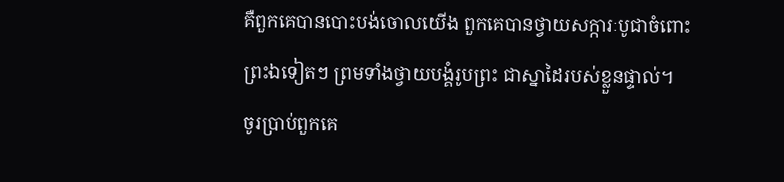គឺពួកគេបានបោះបង់ចោលយើង ពួកគេបានថ្វាយសក្ការៈបូជាចំពោះព្រះឯទៀតៗ ព្រមទាំងថ្វាយបង្គំរូបព្រះ ជាស្នាដៃរបស់ខ្លួនផ្ទាល់។
ចូរប្រាប់ពួកគេ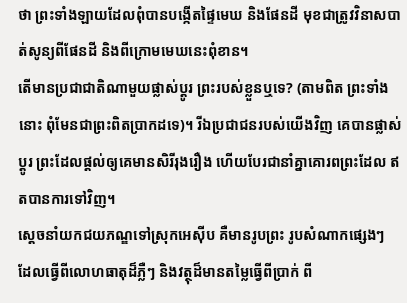ថា ព្រះទាំងឡាយដែលពុំបានបង្កើតផ្ទៃមេឃ និងផែនដី មុខជាត្រូវវិនាសបាត់សូន្យពីផែនដី និងពីក្រោមមេឃនេះពុំខាន។
តើមានប្រជាជាតិណាមួយផ្លាស់ប្ដូរ ព្រះរបស់ខ្លួនឬទេ? (តាមពិត ព្រះទាំងនោះ ពុំមែនជាព្រះពិតប្រាកដទេ)។ រីឯប្រជាជនរបស់យើងវិញ គេបានផ្លាស់ប្ដូរ ព្រះដែលផ្ដល់ឲ្យគេមានសិរីរុងរឿង ហើយបែរជានាំគ្នាគោរពព្រះដែល ឥតបានការទៅវិញ។
ស្ដេចនាំយកជយភណ្ឌទៅស្រុកអេស៊ីប គឺមានរូបព្រះ រូបសំណាកផ្សេងៗ ដែលធ្វើពីលោហធាតុដ៏ភ្លឺៗ និងវត្ថុដ៏មានតម្លៃធ្វើពីប្រាក់ ពី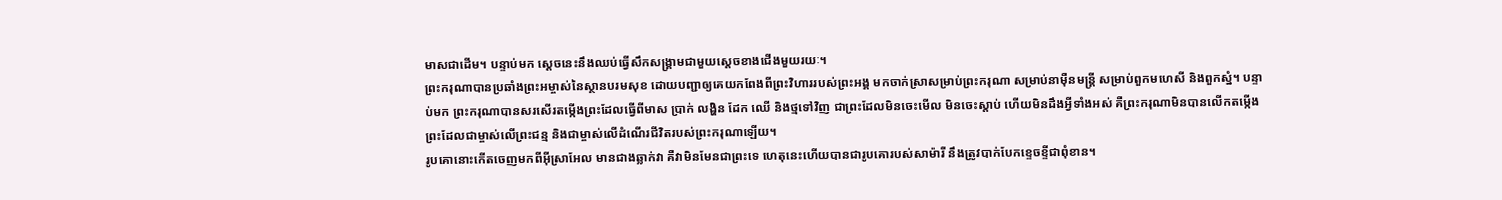មាសជាដើម។ បន្ទាប់មក ស្ដេចនេះនឹងឈប់ធ្វើសឹកសង្គ្រាមជាមួយស្ដេចខាងជើងមួយរយៈ។
ព្រះករុណាបានប្រឆាំងព្រះអម្ចាស់នៃស្ថានបរមសុខ ដោយបញ្ជាឲ្យគេយកពែងពីព្រះវិហាររបស់ព្រះអង្គ មកចាក់ស្រាសម្រាប់ព្រះករុណា សម្រាប់នាម៉ឺនមន្ត្រី សម្រាប់ពួកមហេសី និងពួកស្នំ។ បន្ទាប់មក ព្រះករុណាបានសរសើរតម្កើងព្រះដែលធ្វើពីមាស ប្រាក់ លង្ហិន ដែក ឈើ និងថ្មទៅវិញ ជាព្រះដែលមិនចេះមើល មិនចេះស្ដាប់ ហើយមិនដឹងអ្វីទាំងអស់ គឺព្រះករុណាមិនបានលើកតម្កើងព្រះដែលជាម្ចាស់លើព្រះជន្ម និងជាម្ចាស់លើដំណើរជីវិតរបស់ព្រះករុណាឡើយ។
រូបគោនោះកើតចេញមកពីអ៊ីស្រាអែល មានជាងឆ្លាក់វា គឺវាមិនមែនជាព្រះទេ ហេតុនេះហើយបានជារូបគោរបស់សាម៉ារី នឹងត្រូវបាក់បែកខ្ទេចខ្ទីជាពុំខាន។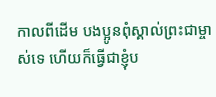កាលពីដើម បងប្អូនពុំស្គាល់ព្រះជាម្ចាស់ទេ ហើយក៏ធ្វើជាខ្ញុំប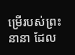ម្រើរបស់ព្រះនានា ដែល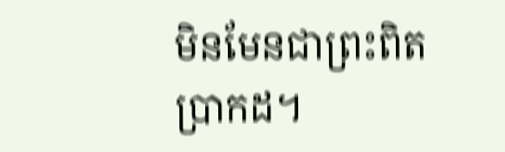មិនមែនជាព្រះពិតប្រាកដ។